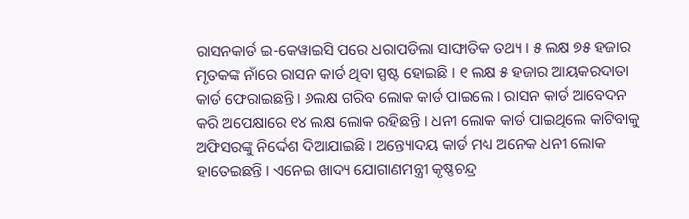ରାସନକାର୍ଡ ଇ-କେୱାଇସି ପରେ ଧରାପଡିଲା ସାଙ୍ଘାତିକ ତଥ୍ୟ । ୫ ଲକ୍ଷ ୭୫ ହଜାର ମୃତକଙ୍କ ନାଁରେ ରାସନ କାର୍ଡ ଥିବା ସ୍ପଷ୍ଟ ହୋଇଛି । ୧ ଲକ୍ଷ ୫ ହଜାର ଆୟକରଦାତା କାର୍ଡ ଫେରାଇଛନ୍ତି । ୬ଲକ୍ଷ ଗରିବ ଲୋକ କାର୍ଡ ପାଇଲେ । ରାସନ କାର୍ଡ ଆବେଦନ କରି ଅପେକ୍ଷାରେ ୧୪ ଲକ୍ଷ ଲୋକ ରହିଛନ୍ତି । ଧନୀ ଲୋକ କାର୍ଡ ପାଇଥିଲେ କାଟିବାକୁ ଅଫିସରଙ୍କୁ ନିର୍ଦ୍ଦେଶ ଦିଆଯାଇଛି । ଅନ୍ତ୍ୟୋଦୟ କାର୍ଡ ମଧ୍ୟ ଅନେକ ଧନୀ ଲୋକ ହାତେଇଛନ୍ତି । ଏନେଇ ଖାଦ୍ୟ ଯୋଗାଣମନ୍ତ୍ରୀ କୃଷ୍ଣଚନ୍ଦ୍ର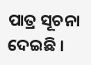ପାତ୍ର ସୂଚନା ଦେଇଛି ।